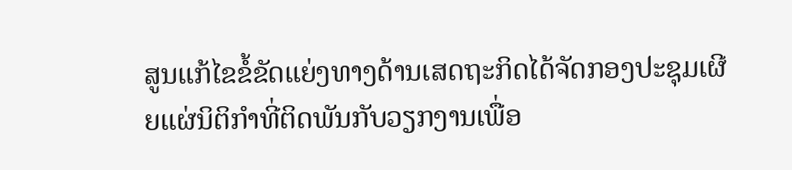ສູນແກ້ໄຂຂໍ້ຂັດແຍ່ງທາງດ້ານເສດຖະກິດໄດ້ຈັດກອງປະຊຸມເຜີຍແຜ່ນິຕິກຳທີ່ຕິດພັນກັບວຽກງານເພື່ອ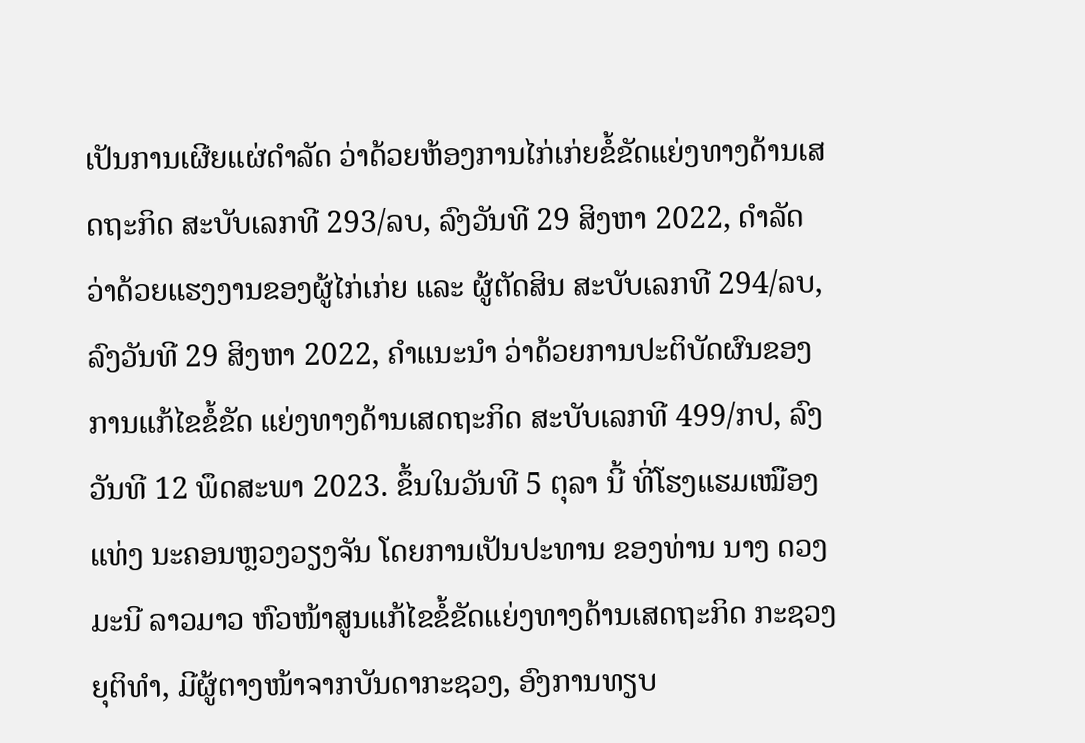ເປັນການເຜີຍແຜ່ດຳລັດ ວ່າດ້ວຍຫ້ອງການໄກ່ເກ່ຍຂໍ້ຂັດແຍ່ງທາງດ້ານເສດຖະກິດ ສະບັບເລກທີ 293/ລບ, ລົງວັນທີ 29 ສິງຫາ 2022, ດຳລັດ ວ່າດ້ວຍແຮງງານຂອງຜູ້ໄກ່ເກ່ຍ ແລະ ຜູ້ຕັດສິນ ສະບັບເລກທີ 294/ລບ, ລົງວັນທີ 29 ສິງຫາ 2022, ຄຳແນະນຳ ວ່າດ້ວຍການປະຕິບັດຜົນຂອງການແກ້ໄຂຂໍ້ຂັດ ແຍ່ງທາງດ້ານເສດຖະກິດ ສະບັບເລກທີ 499/ກປ, ລົງວັນທີ 12 ພຶດສະພາ 2023. ຂຶ້ນໃນວັນທີ 5 ຕຸລາ ນີ້ ທີ່ໂຮງແຮມເໝືອງແທ່ງ ນະຄອນຫຼວງວຽງຈັນ ໂດຍການເປັນປະທານ ຂອງທ່ານ ນາງ ດວງມະນີ ລາວມາວ ຫົວໜ້າສູນແກ້ໄຂຂໍ້ຂັດແຍ່ງທາງດ້ານເສດຖະກິດ ກະຊວງຍຸຕິທຳ, ມີຜູ້ຕາງໜ້າຈາກບັນດາກະຊວງ, ອົງການທຽບ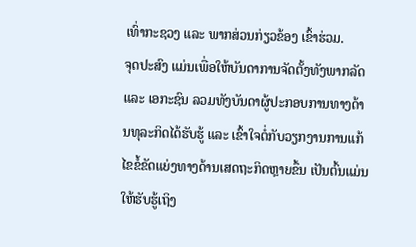ເທົ່າກະຊວງ ແລະ ພາກສ່ວນກ່ຽວຂ້ອງ ເຂົ້າຮ່ວມ.
ຈຸດປະສົງ ແມ່ນເພື່ອໃຫ້ບັນດາການຈັດຕັ້ງທັງພາກລັດ ແລະ ເອກະຊົນ ລວມທັງບັນດາຜູ້ປະກອບການທາງດ້ານທຸລະກິດໄດ້ຮັບຮູ້ ແລະ ເຂົ້າໃຈຕໍ່ກັບວຽກງານການແກ້ໄຂຂໍ້ຂັດແຍ່ງທາງດ້ານເສດຖະກິດຫຼາຍຂຶ້ນ ເປັນຕົ້ນແມ່ນໃຫ້ຮັບຮູ້ເຖິງ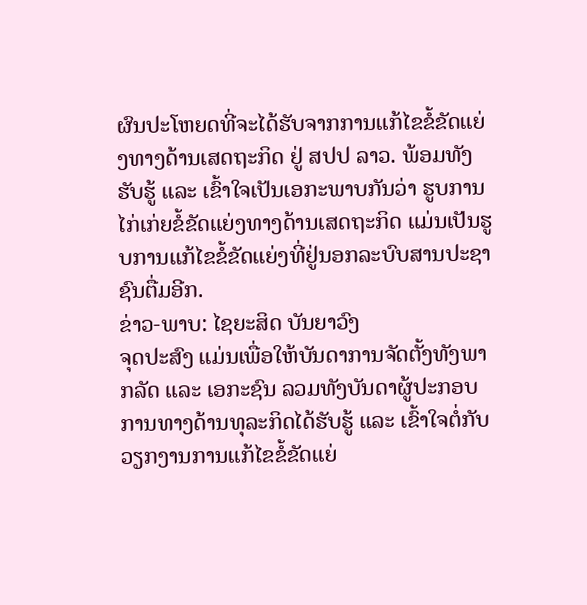ຜົນປະໂຫຍດທີ່ຈະໄດ້ຮັບຈາກການແກ້ໄຂຂໍ້ຂັດແຍ່ງທາງດ້ານເສດຖະກິດ ຢູ່ ສປປ ລາວ. ພ້ອມທັງຮັບຮູ້ ແລະ ເຂົ້າໃຈເປັນເອກະພາບກັນວ່າ ຮູບການໄກ່ເກ່ຍຂໍ້ຂັດແຍ່ງທາງດ້ານເສດຖະກິດ ແມ່ນເປັນຮູບການແກ້ໄຂຂໍ້ຂັດແຍ່ງທີ່ຢູ່ນອກລະບົບສານປະຊາຊົນຕື່ມອີກ.
ຂ່າວ-ພາບ: ໄຊຍະສິດ ບັນຍາວົງ
ຈຸດປະສົງ ແມ່ນເພື່ອໃຫ້ບັນດາການຈັດຕັ້ງທັງພາກລັດ ແລະ ເອກະຊົນ ລວມທັງບັນດາຜູ້ປະກອບການທາງດ້ານທຸລະກິດໄດ້ຮັບຮູ້ ແລະ ເຂົ້າໃຈຕໍ່ກັບວຽກງານການແກ້ໄຂຂໍ້ຂັດແຍ່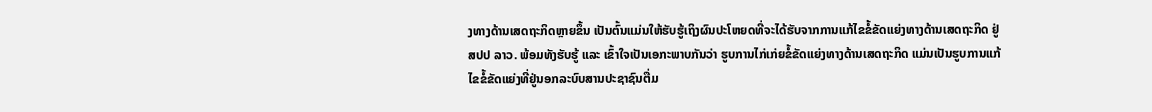ງທາງດ້ານເສດຖະກິດຫຼາຍຂຶ້ນ ເປັນຕົ້ນແມ່ນໃຫ້ຮັບຮູ້ເຖິງຜົນປະໂຫຍດທີ່ຈະໄດ້ຮັບຈາກການແກ້ໄຂຂໍ້ຂັດແຍ່ງທາງດ້ານເສດຖະກິດ ຢູ່ ສປປ ລາວ. ພ້ອມທັງຮັບຮູ້ ແລະ ເຂົ້າໃຈເປັນເອກະພາບກັນວ່າ ຮູບການໄກ່ເກ່ຍຂໍ້ຂັດແຍ່ງທາງດ້ານເສດຖະກິດ ແມ່ນເປັນຮູບການແກ້ໄຂຂໍ້ຂັດແຍ່ງທີ່ຢູ່ນອກລະບົບສານປະຊາຊົນຕື່ມ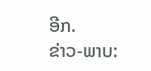ອີກ.
ຂ່າວ-ພາບ: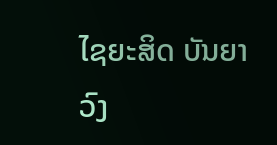ໄຊຍະສິດ ບັນຍາວົງ